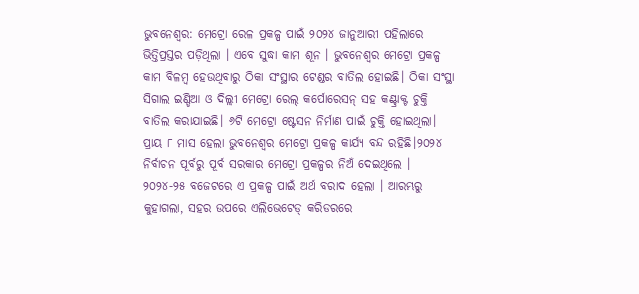ଭୁବନେଶ୍ୱର: ମେଟ୍ରୋ ରେଳ ପ୍ରକଳ୍ପ ପାଇଁ ୨୦୨୪ ଜାନୁଆରୀ ପହିଲାରେ ଭିତ୍ତିପ୍ରସ୍ତର ପଡ଼ିଥିଲା । ଏବେ ସୁଦ୍ଧା କାମ ଶୂନ । ଭୁବନେଶ୍ବର ମେଟ୍ରୋ ପ୍ରକଳ୍ପ କାମ ବିଳମ୍ବ ହେଉଥିବାରୁ ଠିକା ସଂସ୍ଥାର ଟେଣ୍ଡର ବାତିଲ ହୋଇଛି। ଠିକା ସଂସ୍ଥା ସିଗାଲ ଇଣ୍ଡିଆ ଓ ଦିଲ୍ଲୀ ମେଟ୍ରୋ ରେଲ୍ କର୍ପୋରେସନ୍ ସହ କଣ୍ଟ୍ରାକ୍ଟ ଚୁକ୍ତି ବାତିଲ କରାଯାଇଛି। ୬ଟି ମେଟ୍ରୋ ଷ୍ଟେସନ ନିର୍ମାଣ ପାଇଁ ଚୁକ୍ତି ହୋଇଥିଲା। ପ୍ରାୟ ୮ ମାସ ହେଲା ଭୁବନେଶ୍ବର ମେଟ୍ରୋ ପ୍ରକଳ୍ପ କାର୍ଯ୍ୟ ବନ୍ଦ ରହିଛି।୨୦୨୪ ନିର୍ବାଚନ ପୂର୍ବରୁ ପୂର୍ବ ସରକାର ମେଟ୍ରୋ ପ୍ରକଳ୍ପର ନିଅଁ ଦେଇଥିଲେ । ୨୦୨୪-୨୫ ବଜେଟରେ ଏ ପ୍ରକଳ୍ପ ପାଇଁ ଅର୍ଥ ବରାଦ ହେଲା । ଆରମ୍ଭରୁ କୁହାଗଲା, ସହର ଉପରେ ଏଲିଭେଟେଡ୍ କରିଡରରେ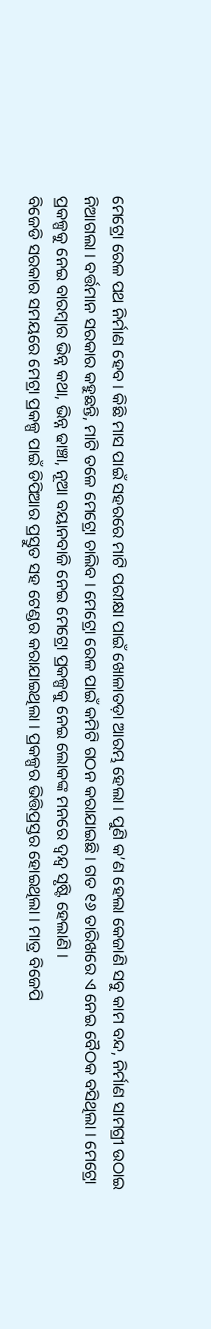ମେଟ୍ରୋ ରେଳ ପଥ ନିର୍ମାଣ ହେବ । କିଛି ମାସ ପାଇଁ ସହରରେ ମାଟି ପରୀକ୍ଷା ପାଇଁ ଖୋଳାତଡ଼ା ଆରମ୍ଭ ହେଲା । ପୁଣି କ’ଣ ହେଲା କେଜାଣି ସବୁ କାମ ବନ୍ଦ, ନିର୍ମାଣ ସାମଗ୍ରୀ ଉଠାଇ ନିଆଗଲା । ବର୍ତ୍ତମାନ ସରକାର କହୁଛନ୍ତି, ମାଟି ତଳେ ମେଟ୍ରୋ ଚାଲିବ । ମେଟ୍ରୋ ରେଳ ପାଇଁ କମିଟି ଗଠନ କରାଯାଇଛି । ଗତ ୧୬ ତାରିଖରେ ଏ ନେଇ ବୈଠକ ବସିଥିଲା । ମେଟ୍ରୋ ପ୍ରକଳ୍ପକୁ ନେଇ ବାରମ୍ବାର ଭିନ୍ନ କଥା, ଭିନ୍ନ ଢାଞ୍ଚା, ନୂଆ ବୟାନବାଜି ନେଇ ମେଟ୍ରୋ ପ୍ରକଳ୍ପକୁ ନେଇ ଲୋକଙ୍କ ମନରେ ଦ୍ୱନ୍ଦ୍ୱ ସୃଷ୍ଟି ହେଲାଣି ।
ବିଜେଡି ସରକାର ସମୟରେ ମେଟ୍ରା ପ୍ରକଳ୍ପ ପାଇଁ ଡିପିଆର ପ୍ରସ୍ତୁତ ସହ ଟେଣ୍ଡର କରାଯାଇଥିଲା । ପ୍ରକଳ୍ପର ଭିତ୍ତିପ୍ରସ୍ତର ହୋଇଥିଲା । ମାତ୍ର ବିଜେପି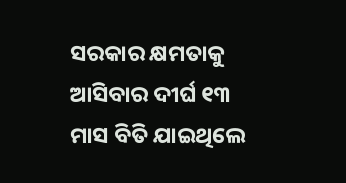ସରକାର କ୍ଷମତାକୁ ଆସିବାର ଦୀର୍ଘ ୧୩ ମାସ ବିତି ଯାଇଥିଲେ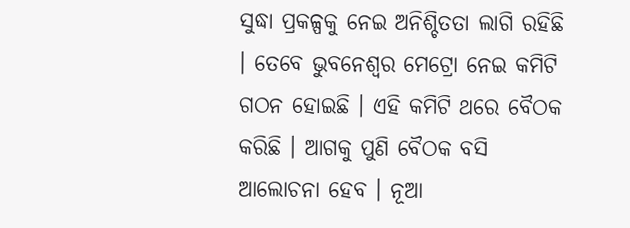ସୁଦ୍ଧା ପ୍ରକଳ୍ପକୁ ନେଇ ଅନିଶ୍ଚିତତା ଲାଗି ରହିଛି । ତେବେ ଭୁବନେଶ୍ବର ମେଟ୍ରୋ ନେଇ କମିଟି ଗଠନ ହୋଇଛି । ଏହି କମିଟି ଥରେ ବୈଠକ କରିଛି । ଆଗକୁ ପୁଣି ବୈଠକ ବସି ଆଲୋଚନା ହେବ । ନୂଆ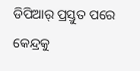ଡିପିଆର୍ ପ୍ରସ୍ତୁତ ପରେ କେନ୍ଦ୍ରକୁ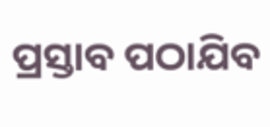ପ୍ରସ୍ତାବ ପଠାଯିବ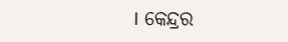। କେନ୍ଦ୍ରର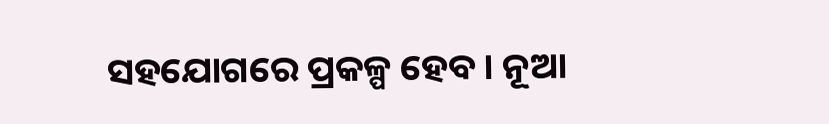ସହଯୋଗରେ ପ୍ରକଳ୍ପ ହେବ । ନୂଆ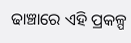ଢାଞ୍ଚାରେ ଏହି ପ୍ରକଳ୍ପ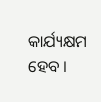କାର୍ଯ୍ୟକ୍ଷମ ହେବ ।